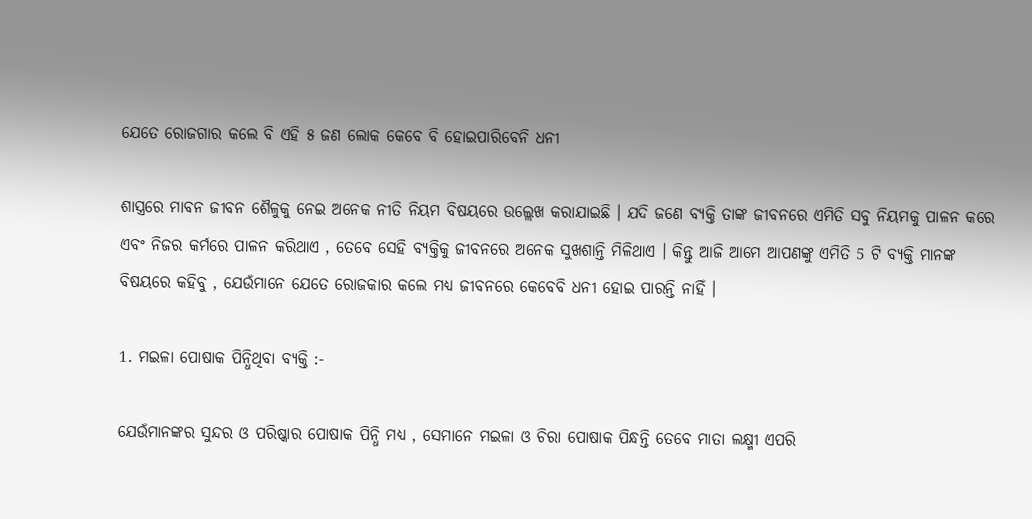ଯେତେ ରୋଜଗାର କଲେ ବି ଏହି ୫ ଜଣ ଲୋକ କେବେ ବି ହୋଇପାରିବେନି ଧନୀ

ଶାସ୍ତ୍ରରେ ମାବନ ଜୀବନ ଶୈଳୁକୁ ନେଇ ଅନେକ ନୀତି ନିୟମ ବିଷୟରେ ଉଲ୍ଲେଖ କରାଯାଇଛି । ଯଦି ଜଣେ ବ୍ୟକ୍ତି ତାଙ୍କ ଜୀବନରେ ଏମିତି ସବୁ ନିୟମକୁ ପାଳନ କରେ ଏବଂ ନିଜର କର୍ମରେ ପାଳନ କରିଥାଏ , ତେବେ ସେହି ବ୍ୟକ୍ତିକୁ ଜୀବନରେ ଅନେକ ସୁଖଶାନ୍ତି ମିଳିଥାଏ । କିନ୍ତୁ ଆଜି ଆମେ ଆପଣଙ୍କୁ ଏମିତି 5 ଟି ବ୍ୟକ୍ତି ମାନଙ୍କ ବିଷୟରେ କହିବୁ , ଯେଉଁମାନେ ଯେତେ ରୋଜକାର କଲେ ମଧ୍ୟ ଜୀବନରେ କେବେବି ଧନୀ ହୋଇ ପାରନ୍ତି ନାହିଁ ।

1. ମଇଳା ପୋଷାକ ପିନ୍ଧିଥିବା ବ୍ୟକ୍ତି :-

ଯେଉଁମାନଙ୍କର ସୁନ୍ଦର ଓ ପରିଷ୍କାର ପୋଷାକ ପିନ୍ଧି ମଧ୍ୟ , ସେମାନେ ମଇଳା ଓ ଚିରା ପୋଷାକ ପିନ୍ଧନ୍ତି ତେବେ ମାତା ଲକ୍ଷ୍ମୀ ଏପରି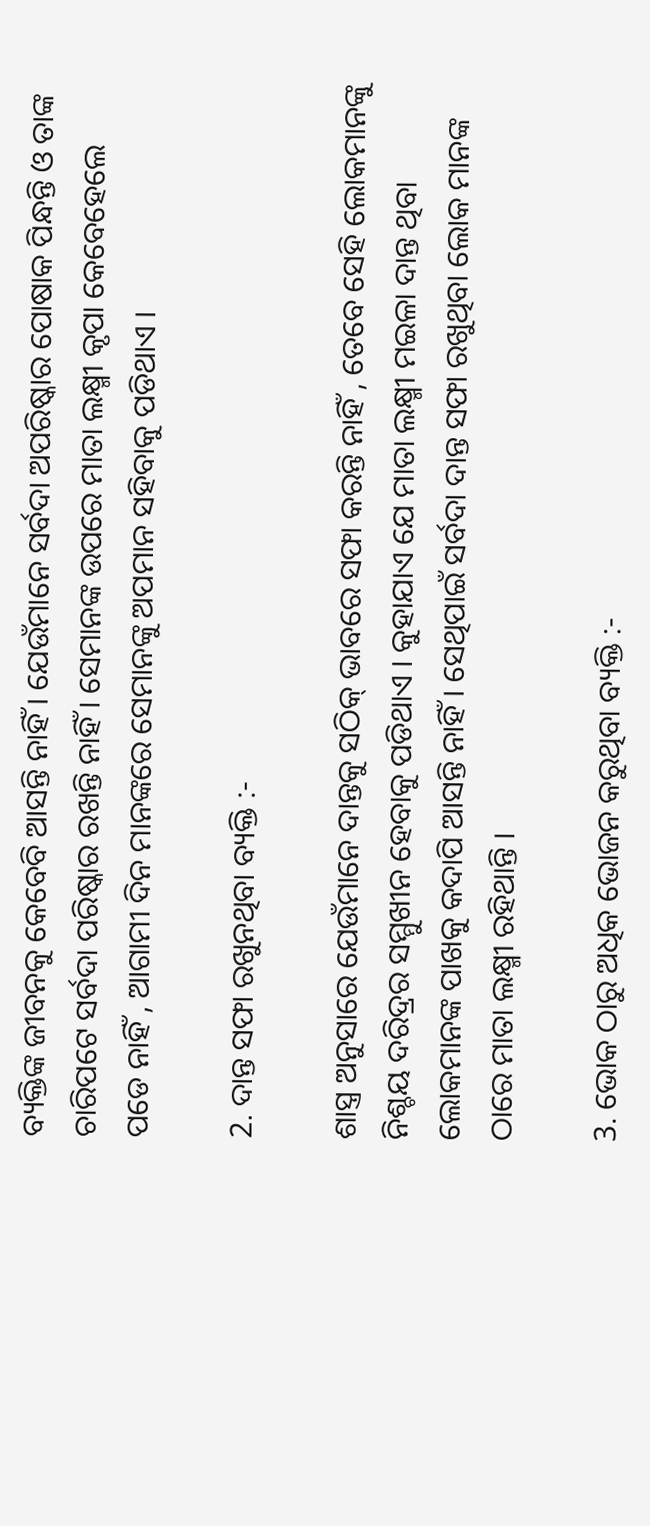ବ୍ୟକ୍ତିଙ୍କ ଜୀବନକୁ କେବେବି ଆସନ୍ତି ନାହିଁ । ଯେଉଁମାନେ ସର୍ବଦା ଅପରିଷ୍କାର ପୋଷାକ ପିନ୍ଧନ୍ତି ଓ ତାଙ୍କ ଚାରିପଟେ ସର୍ବଦା ପରିଷ୍କାର ରଖନ୍ତି ନାହିଁ । ସେମାନଙ୍କ ଉପରେ ମାତା ଲକ୍ଷ୍ମୀ କୃପା କେବେହେଲେ ପଡେ ନାହିଁ , ଆଗାମୀ ଦିନ ମାନଙ୍କରେ ସେମାନଙ୍କୁ ଅପମାନ ସହିବାକୁ ପଡିଥାଏ ।

2. ଦାନ୍ତ ସଫା ରଖୁନଥିବା ବ୍ୟକ୍ତି :-

ଶାସ୍ତ୍ର ଅନୁସାରେ ଯେଉଁମାନେ ଦାନ୍ତକୁ ସଠିକ୍ ଭାବରେ ସଫା କରନ୍ତି ନାହିଁ , ତେବେ ସେହି ଲୋକମାନଙ୍କୁ ନିଶ୍ଚୟ ଦରିଦ୍ରର ସମ୍ମୁଖୀନ ହେବାକୁ ପଡିଥାଏ । କୁହାଯାଏ ଯେ ମାତା ଲକ୍ଷ୍ମୀ ମଇଳା ଦାନ୍ତ ଥିବା ଲୋକମାନଙ୍କ ପାଖକୁ କଦାପି ଆସନ୍ତି ନାହିଁ । ସେଥିପାଇଁ ସର୍ବଦା ଦାନ୍ତ ସଫା ରଖୁଥିବା ଲୋକ ମାନଙ୍କ ଠାରେ ମାତା ଲକ୍ଷ୍ମୀ ରହିଥାନ୍ତି ।

3. ଭୋକ ଠାରୁ ଅଧିକ ଭୋଜନ କରୁଥିବା ବ୍ୟକ୍ତି :-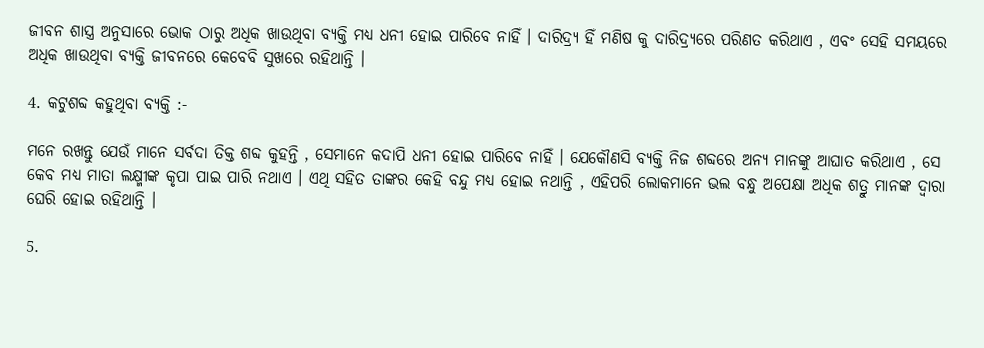ଜୀବନ ଶାସ୍ତ୍ର ଅନୁସାରେ ଭୋକ ଠାରୁ ଅଧିକ ଖାଉଥିବା ବ୍ୟକ୍ତି ମଧ୍ୟ ଧନୀ ହୋଇ ପାରିବେ ନାହିଁ । ଦାରିଦ୍ର୍ୟ ହିଁ ମଣିଷ କୁ ଦାରିଦ୍ର୍ୟରେ ପରିଣତ କରିଥାଏ , ଏବଂ ସେହି ସମୟରେ ଅଧିକ ଖାଉଥିବା ବ୍ୟକ୍ତି ଜୀବନରେ କେବେବି ସୁଖରେ ରହିଥାନ୍ତି ।

4. କଟୁଶବ୍ଦ କହୁଥିବା ବ୍ୟକ୍ତି :-

ମନେ ରଖନ୍ତୁ ଯେଉଁ ମାନେ ସର୍ବଦା ତିକ୍ତ ଶବ୍ଦ କୁହନ୍ତି , ସେମାନେ କଦାପି ଧନୀ ହୋଇ ପାରିବେ ନାହିଁ । ଯେକୌଣସି ବ୍ୟକ୍ତି ନିଜ ଶବ୍ଦରେ ଅନ୍ୟ ମାନଙ୍କୁ ଆଘାତ କରିଥାଏ , ସେ କେବ ମଧ୍ୟ ମାତା ଲକ୍ଷ୍ମୀଙ୍କ କୃପା ପାଇ ପାରି ନଥାଏ । ଏଥି ସହିତ ତାଙ୍କର କେହି ବନ୍ଦୁ ମଧ୍ୟ ହୋଇ ନଥାନ୍ତି , ଏହିପରି ଲୋକମାନେ ଭଲ ବନ୍ଧୁ ଅପେକ୍ଷା ଅଧିକ ଶତ୍ରୁ ମାନଙ୍କ ଦ୍ୱାରା ଘେରି ହୋଇ ରହିଥାନ୍ତି ।

5.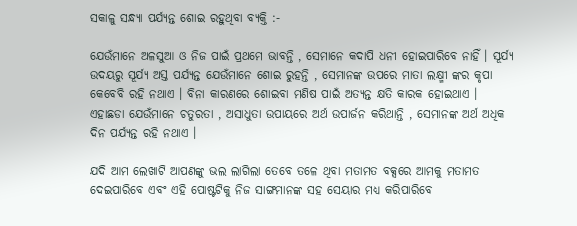ସକାଳୁ ସନ୍ଧ୍ୟା ପର୍ଯ୍ୟନ୍ତ ଶୋଇ ରହୁଥିବା ବ୍ୟକ୍ତି :-

ଯେଉଁମାନେ ଅଳସୁଆ ଓ ନିଜ ପାଇଁ ପ୍ରଥମେ ଭାବନ୍ତି , ସେମାନେ କଦାପି ଧନୀ ହୋଇପାରିବେ ନାହିଁ । ସୂର୍ଯ୍ୟ ଉଦୟରୁ ସୂର୍ଯ୍ୟ ଅସ୍ତ ପର୍ଯ୍ୟନ୍ତ ଯେଉଁମାନେ ଶୋଇ ରୁହନ୍ତି , ସେମାନଙ୍କ ଉପରେ ମାତା ଲକ୍ଷ୍ମୀ ଙ୍କର କୃପା କେବେବି ରହି ନଥାଏ । ବିନା କାରଣରେ ଶୋଇବା ମଣିଷ ପାଇଁ ଅତ୍ୟନ୍ତ କ୍ଷତି କାରକ ହୋଇଥାଏ । ଏହାଛଡା ଯେଉଁମାନେ ଚତୁରତା , ଅସାଧୁତା ଉପାୟରେ ଅର୍ଥ ଉପାର୍ଜନ କରିଥାନ୍ତି , ସେମାନଙ୍କ ଅର୍ଥ ଅଧିକ ଦିନ ପର୍ଯ୍ୟନ୍ତ ରହି ନଥାଏ ।

ଯଦି ଆମ ଲେଖାଟି ଆପଣଙ୍କୁ ଭଲ ଲାଗିଲା ତେବେ ତଳେ ଥିବା ମତାମତ ବକ୍ସରେ ଆମକୁ ମତାମତ ଦେଇପାରିବେ ଏବଂ ଏହି ପୋଷ୍ଟଟିକୁ ନିଜ ସାଙ୍ଗମାନଙ୍କ ସହ ସେୟାର ମଧ୍ୟ କରିପାରିବେ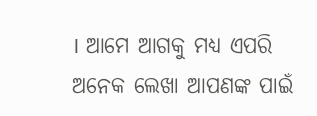। ଆମେ ଆଗକୁ ମଧ୍ୟ ଏପରି ଅନେକ ଲେଖା ଆପଣଙ୍କ ପାଇଁ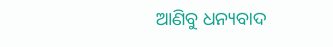ଆଣିବୁ ଧନ୍ୟବାଦ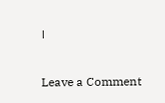।

Leave a Comment